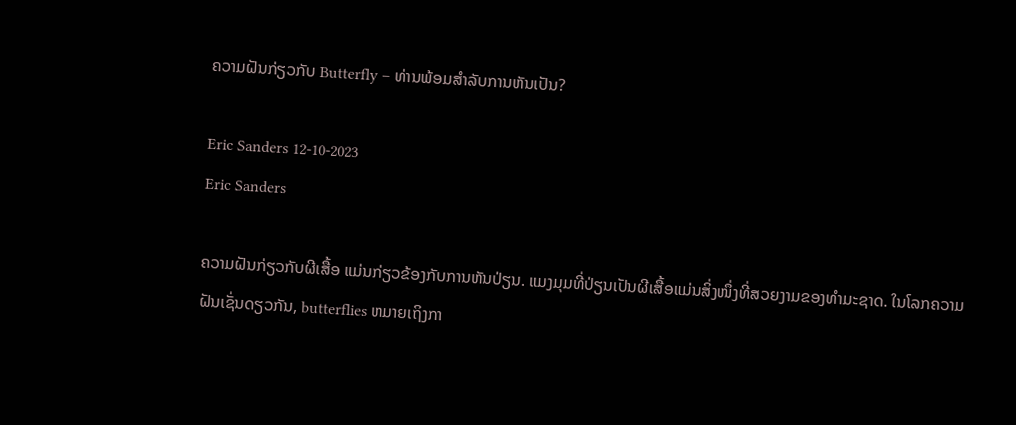ຄວາມຝັນກ່ຽວກັບ Butterfly – ທ່ານພ້ອມສໍາລັບການຫັນເປັນ?

Eric Sanders 12-10-2023
Eric Sanders

ຄວາມຝັນກ່ຽວກັບຜີເສື້ອ ແມ່ນກ່ຽວຂ້ອງກັບການຫັນປ່ຽນ. ແມງມຸມທີ່ປ່ຽນເປັນຜີເສື້ອແມ່ນສິ່ງໜຶ່ງທີ່ສວຍງາມຂອງທຳມະຊາດ. ໃນໂລກຄວາມຝັນເຊັ່ນດຽວກັນ, butterflies ຫມາຍເຖິງກາ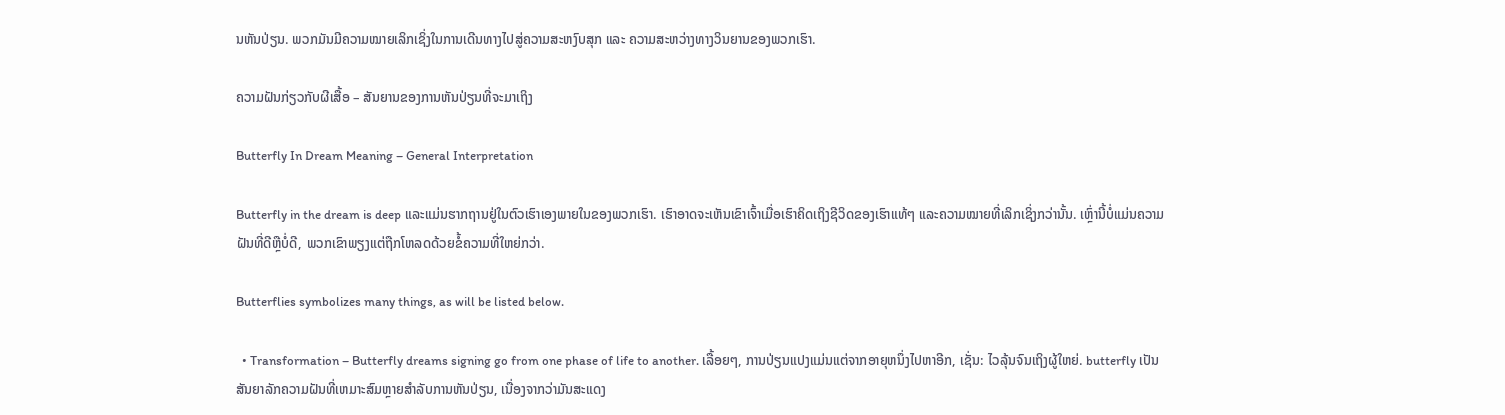ນຫັນປ່ຽນ. ພວກມັນມີຄວາມໝາຍເລິກເຊິ່ງໃນການເດີນທາງໄປສູ່ຄວາມສະຫງົບສຸກ ແລະ ຄວາມສະຫວ່າງທາງວິນຍານຂອງພວກເຮົາ.

ຄວາມຝັນກ່ຽວກັບຜີເສື້ອ – ສັນຍານຂອງການຫັນປ່ຽນທີ່ຈະມາເຖິງ

Butterfly In Dream Meaning – General Interpretation

Butterfly in the dream is deep ແລະແມ່ນຮາກຖານຢູ່ໃນຕົວເຮົາເອງພາຍໃນຂອງພວກເຮົາ. ເຮົາອາດຈະເຫັນເຂົາເຈົ້າເມື່ອເຮົາຄິດເຖິງຊີວິດຂອງເຮົາແທ້ໆ ແລະຄວາມໝາຍທີ່ເລິກເຊິ່ງກວ່ານັ້ນ. ເຫຼົ່ານີ້ບໍ່ແມ່ນຄວາມຝັນທີ່ດີຫຼືບໍ່ດີ, ພວກເຂົາພຽງແຕ່ຖືກໂຫລດດ້ວຍຂໍ້ຄວາມທີ່ໃຫຍ່ກວ່າ.

Butterflies symbolizes many things, as will be listed below.

  • Transformation – Butterfly dreams signing go from one phase of life to another. ເລື້ອຍໆ, ການປ່ຽນແປງແມ່ນແຕ່ຈາກອາຍຸຫນຶ່ງໄປຫາອີກ, ເຊັ່ນ: ໄວລຸ້ນຈົນເຖິງຜູ້ໃຫຍ່. butterfly ເປັນສັນຍາລັກຄວາມຝັນທີ່ເຫມາະສົມຫຼາຍສໍາລັບການຫັນປ່ຽນ, ເນື່ອງຈາກວ່າມັນສະແດງ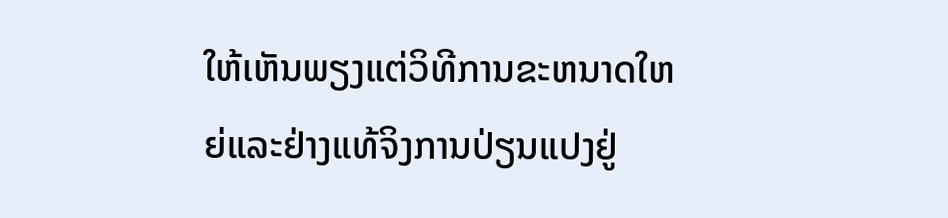ໃຫ້ເຫັນພຽງແຕ່ວິທີການຂະຫນາດໃຫຍ່ແລະຢ່າງແທ້ຈິງການປ່ຽນແປງຢູ່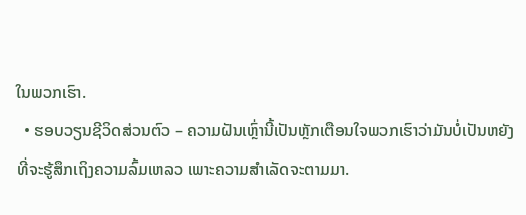ໃນພວກເຮົາ.
  • ຮອບວຽນຊີວິດສ່ວນຕົວ – ຄວາມຝັນເຫຼົ່ານີ້ເປັນຫຼັກເຕືອນໃຈພວກເຮົາວ່າມັນບໍ່ເປັນຫຍັງທີ່ຈະຮູ້ສຶກເຖິງຄວາມລົ້ມເຫລວ ເພາະຄວາມສຳເລັດຈະຕາມມາ.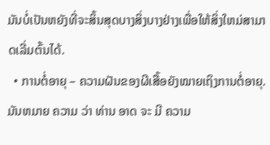ມັນບໍ່ເປັນຫຍັງທີ່ຈະສິ້ນສຸດບາງສິ່ງບາງຢ່າງເພື່ອໃຫ້ສິ່ງໃຫມ່ສາມາດເລີ່ມຕົ້ນໄດ້.
  • ການຕໍ່ອາຍຸ – ຄວາມຝັນຂອງຜີເສື້ອຍັງໝາຍເຖິງການຕໍ່ອາຍຸ. ມັນຫມາຍ ຄວາມ ວ່າ ທ່ານ ອາດ ຈະ ມີ ຄວາມ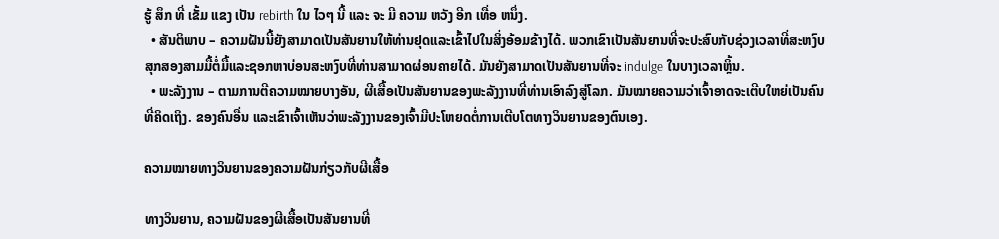ຮູ້ ສຶກ ທີ່ ເຂັ້ມ ແຂງ ເປັນ rebirth ໃນ ໄວໆ ນີ້ ແລະ ຈະ ມີ ຄວາມ ຫວັງ ອີກ ເທື່ອ ຫນຶ່ງ.
  • ສັນຕິພາບ – ຄວາມຝັນນີ້ຍັງສາມາດເປັນສັນຍານໃຫ້ທ່ານຢຸດແລະເຂົ້າໄປໃນສິ່ງອ້ອມຂ້າງໄດ້. ພວກເຂົາເປັນສັນຍານທີ່ຈະປະສົບກັບຊ່ວງເວລາທີ່ສະຫງົບສຸກສອງສາມມື້ຕໍ່ມື້ແລະຊອກຫາບ່ອນສະຫງົບທີ່ທ່ານສາມາດຜ່ອນຄາຍໄດ້. ມັນຍັງສາມາດເປັນສັນຍານທີ່ຈະ indulge ໃນບາງເວລາຫຼິ້ນ.
  • ພະລັງງານ – ຕາມການຕີຄວາມໝາຍບາງອັນ, ຜີເສື້ອເປັນສັນຍານຂອງພະລັງງານທີ່ທ່ານເອົາລົງສູ່ໂລກ. ມັນໝາຍຄວາມວ່າເຈົ້າອາດຈະເຕີບໃຫຍ່ເປັນຄົນທີ່ຄິດເຖິງ. ຂອງຄົນອື່ນ ແລະເຂົາເຈົ້າເຫັນວ່າພະລັງງານຂອງເຈົ້າມີປະໂຫຍດຕໍ່ການເຕີບໂຕທາງວິນຍານຂອງຕົນເອງ.

ຄວາມໝາຍທາງວິນຍານຂອງຄວາມຝັນກ່ຽວກັບຜີເສື້ອ

ທາງວິນຍານ, ຄວາມຝັນຂອງຜີເສື້ອເປັນສັນຍານທີ່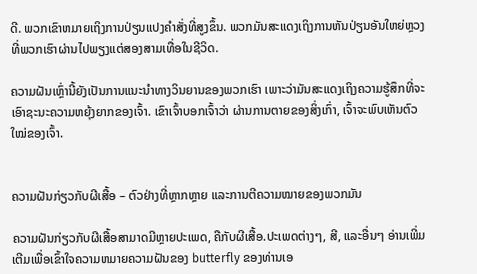ດີ. ພວກເຂົາຫມາຍເຖິງການປ່ຽນແປງຄໍາສັ່ງທີ່ສູງຂຶ້ນ. ພວກມັນສະແດງເຖິງການຫັນປ່ຽນອັນໃຫຍ່ຫຼວງທີ່ພວກເຮົາຜ່ານໄປພຽງແຕ່ສອງສາມເທື່ອໃນຊີວິດ.

ຄວາມຝັນເຫຼົ່ານີ້ຍັງເປັນການແນະນຳທາງວິນຍານຂອງພວກເຮົາ ເພາະວ່າມັນສະແດງເຖິງຄວາມຮູ້ສຶກທີ່ຈະເອົາຊະນະຄວາມຫຍຸ້ງຍາກຂອງເຈົ້າ. ເຂົາເຈົ້າບອກເຈົ້າວ່າ ຜ່ານການຕາຍຂອງສິ່ງເກົ່າ, ເຈົ້າຈະພົບເຫັນຕົວໃໝ່ຂອງເຈົ້າ.


ຄວາມຝັນກ່ຽວກັບຜີເສື້ອ – ຕົວຢ່າງທີ່ຫຼາກຫຼາຍ ແລະການຕີຄວາມໝາຍຂອງພວກມັນ

ຄວາມຝັນກ່ຽວກັບຜີເສື້ອສາມາດມີຫຼາຍປະເພດ, ຄືກັບຜີເສື້ອ.ປະເພດຕ່າງໆ, ສີ, ແລະອື່ນໆ ອ່ານເພີ່ມເຕີມເພື່ອເຂົ້າໃຈຄວາມຫມາຍຄວາມຝັນຂອງ butterfly ຂອງທ່ານເອ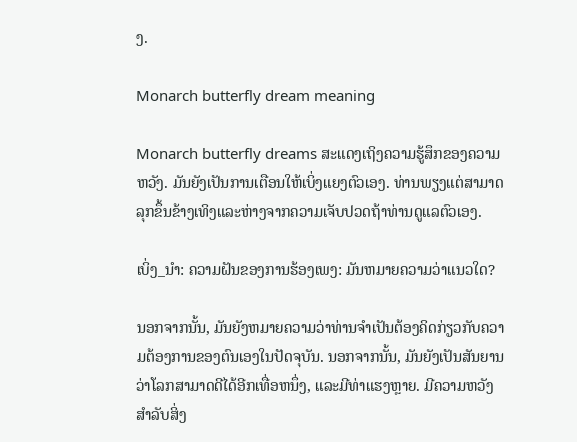ງ.

Monarch butterfly dream meaning

Monarch butterfly dreams ສະແດງເຖິງຄວາມຮູ້ສຶກຂອງຄວາມຫວັງ. ມັນຍັງເປັນການເຕືອນໃຫ້ເບິ່ງແຍງຕົວເອງ. ທ່ານພຽງແຕ່ສາມາດລຸກຂຶ້ນຂ້າງເທິງແລະຫ່າງຈາກຄວາມເຈັບປວດຖ້າທ່ານດູແລຕົວເອງ.

ເບິ່ງ_ນຳ: ຄວາມຝັນຂອງການຮ້ອງເພງ: ມັນຫມາຍຄວາມວ່າແນວໃດ?

ນອກຈາກນັ້ນ, ມັນຍັງຫມາຍຄວາມວ່າທ່ານຈໍາເປັນຕ້ອງຄິດກ່ຽວກັບຄວາມຕ້ອງການຂອງຕົນເອງໃນປັດຈຸບັນ. ນອກຈາກນັ້ນ, ມັນຍັງເປັນສັນຍານວ່າໂລກສາມາດດີໄດ້ອີກເທື່ອຫນຶ່ງ, ແລະມີທ່າແຮງຫຼາຍ. ມີຄວາມຫວັງສໍາລັບສິ່ງ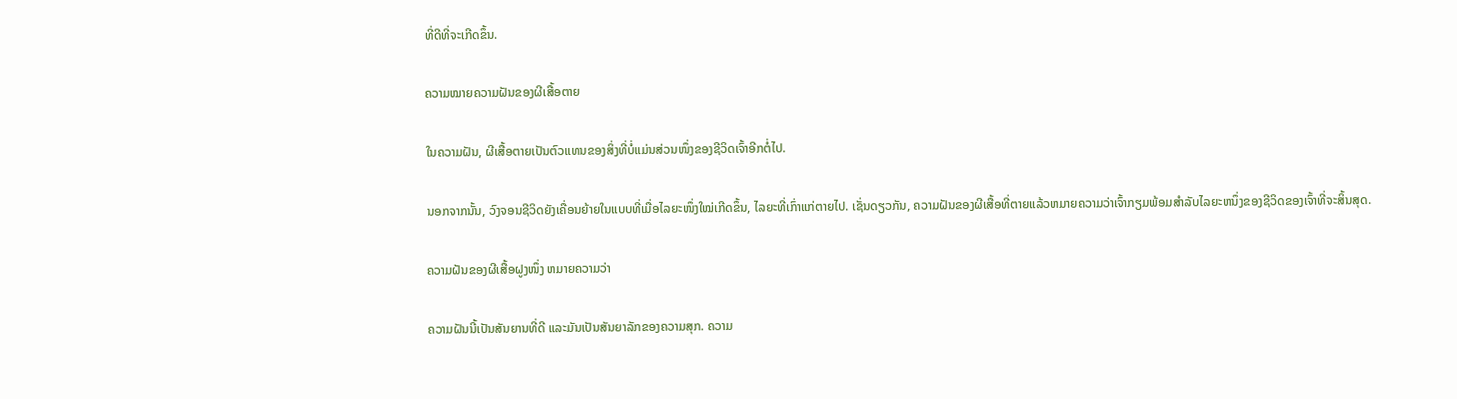ທີ່ດີທີ່ຈະເກີດຂຶ້ນ.

ຄວາມໝາຍຄວາມຝັນຂອງຜີເສື້ອຕາຍ

ໃນຄວາມຝັນ, ຜີເສື້ອຕາຍເປັນຕົວແທນຂອງສິ່ງທີ່ບໍ່ແມ່ນສ່ວນໜຶ່ງຂອງຊີວິດເຈົ້າອີກຕໍ່ໄປ.

ນອກຈາກນັ້ນ, ວົງຈອນຊີວິດຍັງເຄື່ອນຍ້າຍໃນແບບທີ່ເມື່ອໄລຍະໜຶ່ງໃໝ່ເກີດຂຶ້ນ, ໄລຍະທີ່ເກົ່າແກ່ຕາຍໄປ. ເຊັ່ນດຽວກັນ, ຄວາມຝັນຂອງຜີເສື້ອທີ່ຕາຍແລ້ວຫມາຍຄວາມວ່າເຈົ້າກຽມພ້ອມສໍາລັບໄລຍະຫນຶ່ງຂອງຊີວິດຂອງເຈົ້າທີ່ຈະສິ້ນສຸດ.

ຄວາມຝັນຂອງຜີເສື້ອຝູງໜຶ່ງ ຫມາຍຄວາມວ່າ

ຄວາມຝັນນີ້ເປັນສັນຍານທີ່ດີ ແລະມັນເປັນສັນຍາລັກຂອງຄວາມສຸກ. ຄວາມ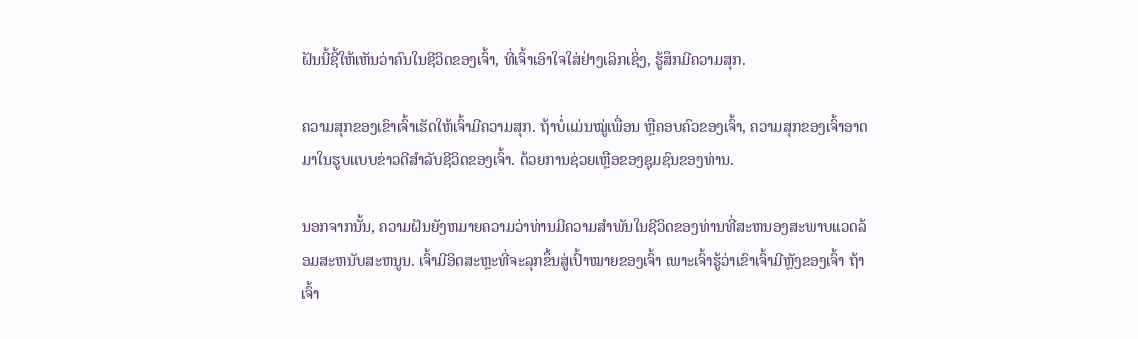ຝັນນີ້ຊີ້ໃຫ້ເຫັນວ່າຄົນໃນຊີວິດຂອງເຈົ້າ, ທີ່ເຈົ້າເອົາໃຈໃສ່ຢ່າງເລິກເຊິ່ງ, ຮູ້ສຶກມີຄວາມສຸກ.

ຄວາມສຸກຂອງເຂົາເຈົ້າເຮັດໃຫ້ເຈົ້າມີຄວາມສຸກ. ຖ້າບໍ່ແມ່ນໝູ່ເພື່ອນ ຫຼືຄອບຄົວຂອງເຈົ້າ, ຄວາມສຸກຂອງເຈົ້າອາດມາໃນຮູບແບບຂ່າວດີສຳລັບຊີວິດຂອງເຈົ້າ. ດ້ວຍການຊ່ວຍເຫຼືອຂອງຊຸມຊົນຂອງທ່ານ.

ນອກຈາກນັ້ນ, ຄວາມຝັນຍັງຫມາຍຄວາມວ່າທ່ານມີຄວາມສໍາພັນໃນຊີວິດຂອງທ່ານທີ່ສະຫນອງສະພາບແວດລ້ອມສະຫນັບສະຫນູນ. ເຈົ້າມີອິດສະຫຼະທີ່ຈະລຸກຂຶ້ນສູ່ເປົ້າໝາຍຂອງເຈົ້າ ເພາະເຈົ້າຮູ້ວ່າເຂົາເຈົ້າມີຫຼັງຂອງເຈົ້າ ຖ້າເຈົ້າ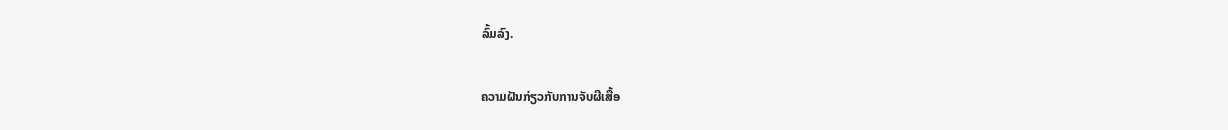ລົ້ມລົງ.

ຄວາມຝັນກ່ຽວກັບການຈັບຜີເສື້ອ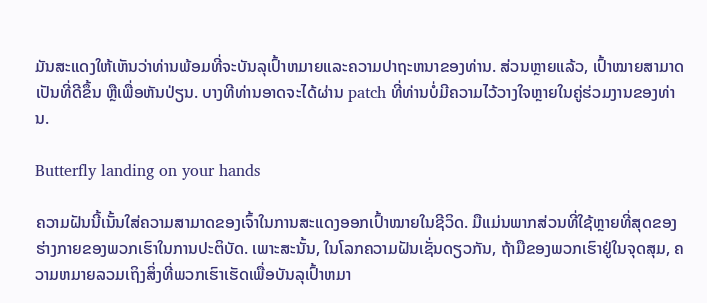ມັນສະແດງໃຫ້ເຫັນວ່າທ່ານພ້ອມທີ່ຈະບັນລຸເປົ້າຫມາຍແລະຄວາມປາຖະຫນາຂອງທ່ານ. ສ່ວນຫຼາຍແລ້ວ, ເປົ້າໝາຍສາມາດເປັນທີ່ດີຂຶ້ນ ຫຼືເພື່ອຫັນປ່ຽນ. ບາງທີທ່ານອາດຈະໄດ້ຜ່ານ patch ທີ່ທ່ານບໍ່ມີຄວາມໄວ້ວາງໃຈຫຼາຍໃນຄູ່ຮ່ວມງານຂອງທ່ານ.

Butterfly landing on your hands

ຄວາມຝັນນີ້ເນັ້ນໃສ່ຄວາມສາມາດຂອງເຈົ້າໃນການສະແດງອອກເປົ້າໝາຍໃນຊີວິດ. ມືແມ່ນພາກສ່ວນທີ່ໃຊ້ຫຼາຍທີ່ສຸດຂອງຮ່າງກາຍຂອງພວກເຮົາໃນການປະຕິບັດ. ເພາະສະນັ້ນ, ໃນໂລກຄວາມຝັນເຊັ່ນດຽວກັນ, ຖ້າມືຂອງພວກເຮົາຢູ່ໃນຈຸດສຸມ, ຄວາມຫມາຍລວມເຖິງສິ່ງທີ່ພວກເຮົາເຮັດເພື່ອບັນລຸເປົ້າຫມາ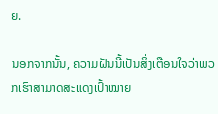ຍ.

ນອກຈາກນັ້ນ, ຄວາມຝັນນີ້ເປັນສິ່ງເຕືອນໃຈວ່າພວກເຮົາສາມາດສະແດງເປົ້າໝາຍ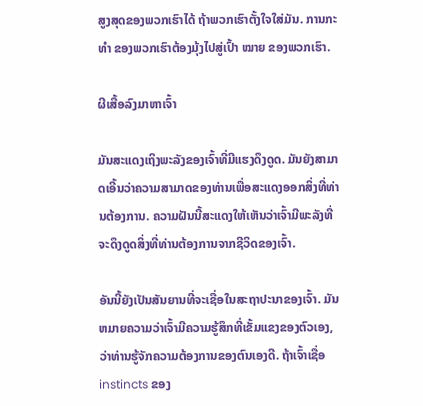ສູງສຸດຂອງພວກເຮົາໄດ້ ຖ້າພວກເຮົາຕັ້ງໃຈໃສ່ມັນ. ການກະ ທຳ ຂອງພວກເຮົາຕ້ອງມຸ້ງໄປສູ່ເປົ້າ ໝາຍ ຂອງພວກເຮົາ.

ຜີເສື້ອລົງມາຫາເຈົ້າ

ມັນສະແດງເຖິງພະລັງຂອງເຈົ້າທີ່ມີແຮງດຶງດູດ. ມັນຍັງສາມາດເອີ້ນວ່າຄວາມສາມາດຂອງທ່ານເພື່ອສະແດງອອກສິ່ງທີ່ທ່ານຕ້ອງການ. ຄວາມຝັນນີ້ສະແດງໃຫ້ເຫັນວ່າເຈົ້າມີພະລັງທີ່ຈະດຶງດູດສິ່ງທີ່ທ່ານຕ້ອງການຈາກຊີວິດຂອງເຈົ້າ.

ອັນນີ້ຍັງເປັນສັນຍານທີ່ຈະເຊື່ອໃນສະຖາປະນາຂອງເຈົ້າ. ມັນຫມາຍຄວາມວ່າເຈົ້າມີຄວາມຮູ້ສຶກທີ່ເຂັ້ມແຂງຂອງຕົວເອງ, ວ່າທ່ານຮູ້ຈັກຄວາມຕ້ອງການຂອງຕົນເອງດີ. ຖ້າເຈົ້າເຊື່ອinstincts ຂອງ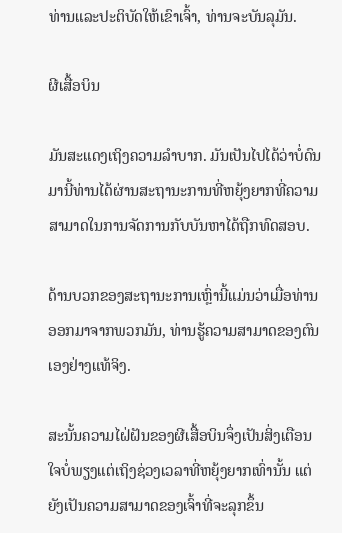ທ່ານແລະປະຕິບັດໃຫ້ເຂົາເຈົ້າ, ທ່ານຈະບັນລຸມັນ.

ຜີເສື້ອບິນ

ມັນສະແດງເຖິງຄວາມລຳບາກ. ມັນເປັນໄປໄດ້ວ່າບໍ່ດົນມານີ້ທ່ານໄດ້ຜ່ານສະຖານະການທີ່ຫຍຸ້ງຍາກທີ່ຄວາມສາມາດໃນການຈັດການກັບບັນຫາໄດ້ຖືກທົດສອບ.

ດ້ານບວກຂອງສະຖານະການເຫຼົ່ານີ້ແມ່ນວ່າເມື່ອທ່ານອອກມາຈາກພວກມັນ, ທ່ານຮູ້ຄວາມສາມາດຂອງຕົນເອງຢ່າງແທ້ຈິງ.

ສະນັ້ນຄວາມໄຝ່ຝັນຂອງຜີເສື້ອບິນຈຶ່ງເປັນສິ່ງເຕືອນໃຈບໍ່ພຽງແຕ່ເຖິງຊ່ວງເວລາທີ່ຫຍຸ້ງຍາກເທົ່ານັ້ນ ແຕ່ຍັງເປັນຄວາມສາມາດຂອງເຈົ້າທີ່ຈະລຸກຂຶ້ນ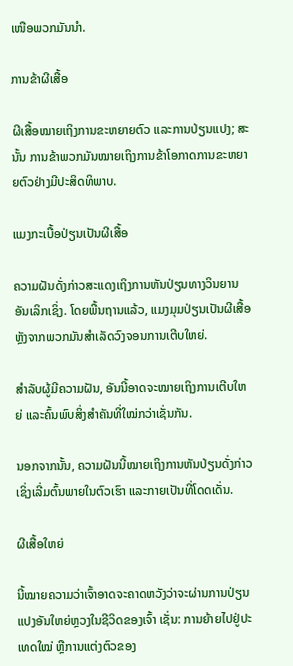ເໜືອພວກມັນນຳ.

ການຂ້າຜີເສື້ອ

ຜີເສື້ອໝາຍເຖິງການຂະຫຍາຍຕົວ ແລະການປ່ຽນແປງ; ສະນັ້ນ ການຂ້າພວກມັນໝາຍເຖິງການຂ້າໂອກາດການຂະຫຍາຍຕົວຢ່າງມີປະສິດທິພາບ.

ແມງກະເບື້ອປ່ຽນເປັນຜີເສື້ອ

ຄວາມຝັນດັ່ງກ່າວສະແດງເຖິງການຫັນປ່ຽນທາງວິນຍານອັນເລິກເຊິ່ງ. ໂດຍພື້ນຖານແລ້ວ, ແມງມຸມປ່ຽນເປັນຜີເສື້ອຫຼັງຈາກພວກມັນສໍາເລັດວົງຈອນການເຕີບໃຫຍ່.

ສຳລັບຜູ້ມີຄວາມຝັນ, ອັນນີ້ອາດຈະໝາຍເຖິງການເຕີບໃຫຍ່ ແລະຄົ້ນພົບສິ່ງສຳຄັນທີ່ໃໝ່ກວ່າເຊັ່ນກັນ.

ນອກຈາກນັ້ນ, ຄວາມຝັນນີ້ໝາຍເຖິງການຫັນປ່ຽນດັ່ງກ່າວ ເຊິ່ງເລີ່ມຕົ້ນພາຍໃນຕົວເຮົາ ແລະກາຍເປັນທີ່ໂດດເດັ່ນ.

ຜີເສື້ອໃຫຍ່

ນີ້ໝາຍຄວາມວ່າເຈົ້າອາດຈະຄາດຫວັງວ່າຈະຜ່ານການປ່ຽນແປງອັນໃຫຍ່ຫຼວງໃນຊີວິດຂອງເຈົ້າ ເຊັ່ນ: ການຍ້າຍໄປຢູ່ປະເທດໃໝ່ ຫຼືການແຕ່ງຕົວຂອງ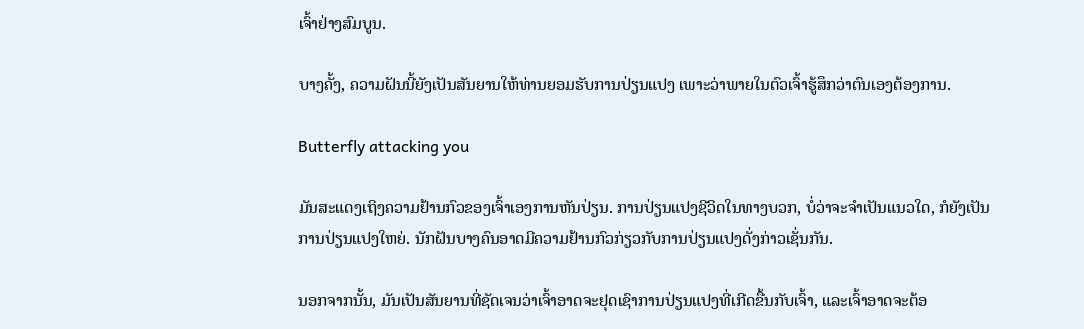ເຈົ້າຢ່າງສົມບູນ.

ບາງຄັ້ງ, ຄວາມຝັນນີ້ຍັງເປັນສັນຍານໃຫ້ທ່ານຍອມຮັບການປ່ຽນແປງ ເພາະວ່າພາຍໃນຕົວເຈົ້າຮູ້ສຶກວ່າຕົນເອງຕ້ອງການ.

Butterfly attacking you

ມັນສະແດງເຖິງຄວາມຢ້ານກົວຂອງເຈົ້າເອງການຫັນປ່ຽນ. ການປ່ຽນແປງຊີວິດໃນທາງບວກ, ບໍ່ວ່າຈະຈຳເປັນແນວໃດ, ກໍຍັງເປັນການປ່ຽນແປງໃຫຍ່. ນັກຝັນບາງຄົນອາດມີຄວາມຢ້ານກົວກ່ຽວກັບການປ່ຽນແປງດັ່ງກ່າວເຊັ່ນກັນ.

ນອກຈາກນັ້ນ, ມັນເປັນສັນຍານທີ່ຊັດເຈນວ່າເຈົ້າອາດຈະຢຸດເຊົາການປ່ຽນແປງທີ່ເກີດຂື້ນກັບເຈົ້າ, ແລະເຈົ້າອາດຈະຕ້ອ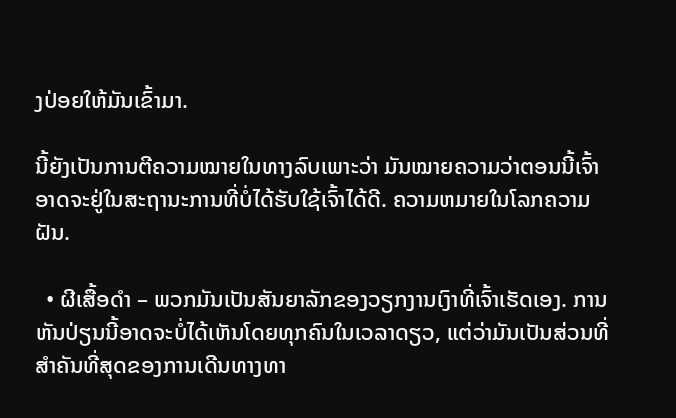ງປ່ອຍໃຫ້ມັນເຂົ້າມາ.

ນີ້ຍັງເປັນການຕີຄວາມໝາຍໃນທາງລົບເພາະວ່າ ມັນໝາຍຄວາມວ່າຕອນນີ້ເຈົ້າອາດຈະຢູ່ໃນສະຖານະການທີ່ບໍ່ໄດ້ຮັບໃຊ້ເຈົ້າໄດ້ດີ. ຄວາມຫມາຍໃນໂລກຄວາມຝັນ.

  • ຜີເສື້ອດຳ – ພວກມັນເປັນສັນຍາລັກຂອງວຽກງານເງົາທີ່ເຈົ້າເຮັດເອງ. ການຫັນປ່ຽນນີ້ອາດຈະບໍ່ໄດ້ເຫັນໂດຍທຸກຄົນໃນເວລາດຽວ, ແຕ່ວ່າມັນເປັນສ່ວນທີ່ສໍາຄັນທີ່ສຸດຂອງການເດີນທາງທາ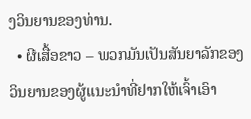ງວິນຍານຂອງທ່ານ.
  • ຜີເສື້ອຂາວ – ພວກມັນເປັນສັນຍາລັກຂອງວິນຍານຂອງຜູ້ແນະນຳທີ່ຢາກໃຫ້ເຈົ້າເອົາ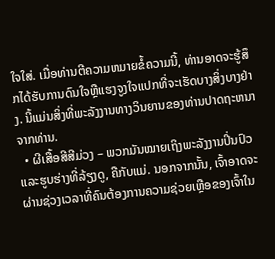ໃຈໃສ່. ເມື່ອທ່ານຕີຄວາມຫມາຍຂໍ້ຄວາມນີ້, ທ່ານອາດຈະຮູ້ສຶກໄດ້ຮັບການດົນໃຈຫຼືແຮງຈູງໃຈແປກທີ່ຈະເຮັດບາງສິ່ງບາງຢ່າງ. ນີ້ແມ່ນສິ່ງທີ່ພະລັງງານທາງວິນຍານຂອງທ່ານປາດຖະຫນາຈາກທ່ານ.
  • ຜີເສື້ອສີສີມ່ວງ – ພວກມັນໝາຍເຖິງພະລັງງານປິ່ນປົວ ແລະຮູບຮ່າງທີ່ລ້ຽງດູ, ຄືກັບແມ່. ນອກຈາກນັ້ນ, ເຈົ້າອາດຈະຜ່ານຊ່ວງເວລາທີ່ຄົນຕ້ອງການຄວາມຊ່ວຍເຫຼືອຂອງເຈົ້າໃນ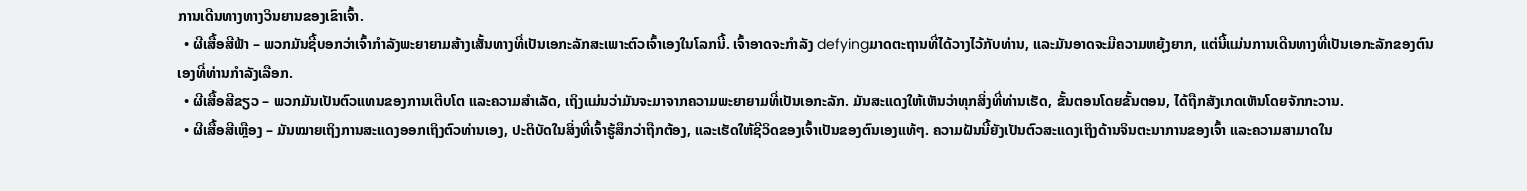ການເດີນທາງທາງວິນຍານຂອງເຂົາເຈົ້າ.
  • ຜີເສື້ອສີຟ້າ – ພວກມັນຊີ້ບອກວ່າເຈົ້າກຳລັງພະຍາຍາມສ້າງເສັ້ນທາງທີ່ເປັນເອກະລັກສະເພາະຕົວເຈົ້າເອງໃນໂລກນີ້. ເຈົ້າອາດຈະກໍາລັງ defyingມາດຕະຖານທີ່ໄດ້ວາງໄວ້ກັບທ່ານ, ແລະມັນອາດຈະມີຄວາມຫຍຸ້ງຍາກ, ແຕ່ນີ້ແມ່ນການເດີນທາງທີ່ເປັນເອກະລັກຂອງຕົນເອງທີ່ທ່ານກໍາລັງເລືອກ.
  • ຜີເສື້ອສີຂຽວ – ພວກມັນເປັນຕົວແທນຂອງການເຕີບໂຕ ແລະຄວາມສໍາເລັດ, ເຖິງແມ່ນວ່າມັນຈະມາຈາກຄວາມພະຍາຍາມທີ່ເປັນເອກະລັກ. ມັນສະແດງໃຫ້ເຫັນວ່າທຸກສິ່ງທີ່ທ່ານເຮັດ, ຂັ້ນຕອນໂດຍຂັ້ນຕອນ, ໄດ້ຖືກສັງເກດເຫັນໂດຍຈັກກະວານ.
  • ຜີເສື້ອສີເຫຼືອງ – ມັນໝາຍເຖິງການສະແດງອອກເຖິງຕົວທ່ານເອງ, ປະຕິບັດໃນສິ່ງທີ່ເຈົ້າຮູ້ສຶກວ່າຖືກຕ້ອງ, ແລະເຮັດໃຫ້ຊີວິດຂອງເຈົ້າເປັນຂອງຕົນເອງແທ້ໆ. ຄວາມຝັນນີ້ຍັງເປັນຕົວສະແດງເຖິງດ້ານຈິນຕະນາການຂອງເຈົ້າ ແລະຄວາມສາມາດໃນ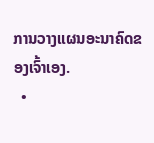ການວາງແຜນອະນາຄົດຂອງເຈົ້າເອງ.
  •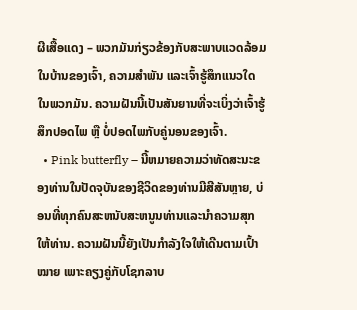ຜີເສື້ອແດງ – ພວກມັນກ່ຽວຂ້ອງກັບສະພາບແວດລ້ອມໃນບ້ານຂອງເຈົ້າ, ຄວາມສຳພັນ ແລະເຈົ້າຮູ້ສຶກແນວໃດໃນພວກມັນ. ຄວາມຝັນນີ້ເປັນສັນຍານທີ່ຈະເບິ່ງວ່າເຈົ້າຮູ້ສຶກປອດໄພ ຫຼື ບໍ່ປອດໄພກັບຄູ່ນອນຂອງເຈົ້າ.
  • Pink butterfly – ນີ້ຫມາຍຄວາມວ່າທັດສະນະຂອງທ່ານໃນປັດຈຸບັນຂອງຊີວິດຂອງທ່ານມີສີສັນຫຼາຍ, ບ່ອນທີ່ທຸກຄົນສະຫນັບສະຫນູນທ່ານແລະນໍາຄວາມສຸກໃຫ້ທ່ານ. ຄວາມຝັນນີ້ຍັງເປັນກຳລັງໃຈໃຫ້ເດີນຕາມເປົ້າໝາຍ ເພາະຄຽງຄູ່ກັບໂຊກລາບ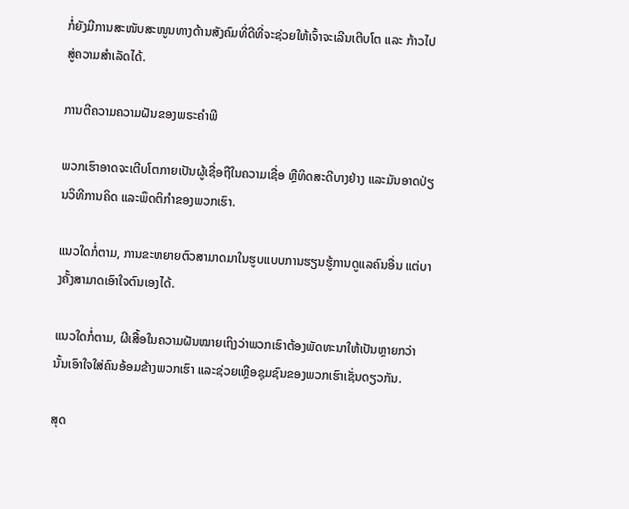ກໍ່ຍັງມີການສະໜັບສະໜູນທາງດ້ານສັງຄົມທີ່ດີທີ່ຈະຊ່ວຍໃຫ້ເຈົ້າຈະເລີນເຕີບໂຕ ແລະ ກ້າວໄປສູ່ຄວາມສຳເລັດໄດ້.

ການຕີຄວາມຄວາມຝັນຂອງພຣະຄໍາພີ

ພວກເຮົາອາດຈະເຕີບໂຕກາຍເປັນຜູ້ເຊື່ອຖືໃນຄວາມເຊື່ອ ຫຼືທິດສະດີບາງຢ່າງ ແລະມັນອາດປ່ຽນວິທີການຄິດ ແລະພຶດຕິກໍາຂອງພວກເຮົາ.

ແນວໃດກໍ່ຕາມ, ການຂະຫຍາຍຕົວສາມາດມາໃນຮູບແບບການຮຽນຮູ້ການດູແລຄົນອື່ນ ແຕ່ບາງຄັ້ງສາມາດເອົາໃຈຕົນເອງໄດ້.

ແນວໃດກໍ່ຕາມ, ຜີເສື້ອໃນຄວາມຝັນໝາຍເຖິງວ່າພວກເຮົາຕ້ອງພັດທະນາໃຫ້ເປັນຫຼາຍກວ່ານັ້ນເອົາໃຈໃສ່ຄົນອ້ອມຂ້າງພວກເຮົາ ແລະຊ່ວຍເຫຼືອຊຸມຊົນຂອງພວກເຮົາເຊັ່ນດຽວກັນ.

ສຸດ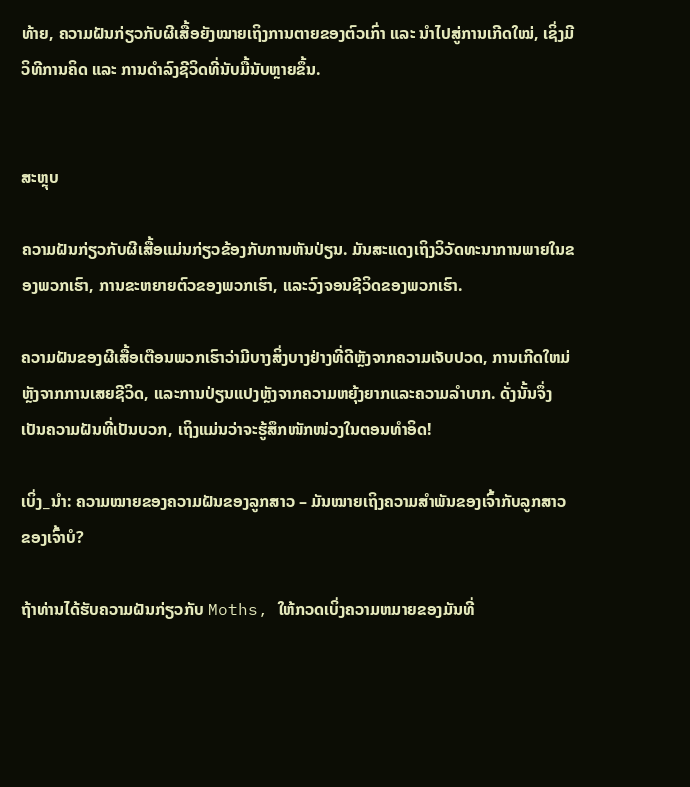ທ້າຍ, ຄວາມຝັນກ່ຽວກັບຜີເສື້ອຍັງໝາຍເຖິງການຕາຍຂອງຕົວເກົ່າ ແລະ ນຳໄປສູ່ການເກີດໃໝ່, ເຊິ່ງມີວິທີການຄິດ ແລະ ການດຳລົງຊີວິດທີ່ນັບມື້ນັບຫຼາຍຂຶ້ນ.


ສະຫຼຸບ

ຄວາມຝັນກ່ຽວກັບຜີເສື້ອແມ່ນກ່ຽວຂ້ອງກັບການຫັນປ່ຽນ. ມັນສະແດງເຖິງວິວັດທະນາການພາຍໃນຂອງພວກເຮົາ, ການຂະຫຍາຍຕົວຂອງພວກເຮົາ, ແລະວົງຈອນຊີວິດຂອງພວກເຮົາ.

ຄວາມຝັນຂອງຜີເສື້ອເຕືອນພວກເຮົາວ່າມີບາງສິ່ງບາງຢ່າງທີ່ດີຫຼັງຈາກຄວາມເຈັບປວດ, ການເກີດໃຫມ່ຫຼັງຈາກການເສຍຊີວິດ, ແລະການປ່ຽນແປງຫຼັງຈາກຄວາມຫຍຸ້ງຍາກແລະຄວາມລໍາບາກ. ດັ່ງນັ້ນຈຶ່ງເປັນຄວາມຝັນທີ່ເປັນບວກ, ເຖິງແມ່ນວ່າຈະຮູ້ສຶກໜັກໜ່ວງໃນຕອນທໍາອິດ!

ເບິ່ງ_ນຳ: ຄວາມໝາຍຂອງຄວາມຝັນຂອງລູກສາວ – ມັນໝາຍເຖິງຄວາມສຳພັນຂອງເຈົ້າກັບລູກສາວຂອງເຈົ້າບໍ?

ຖ້າທ່ານໄດ້ຮັບຄວາມຝັນກ່ຽວກັບ Moths, ໃຫ້ກວດເບິ່ງຄວາມຫມາຍຂອງມັນທີ່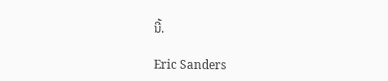ນີ້.

Eric Sanders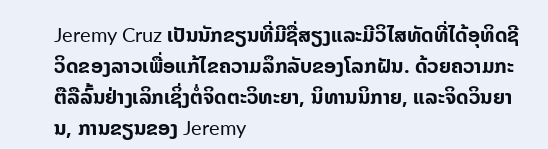Jeremy Cruz ເປັນນັກຂຽນທີ່ມີຊື່ສຽງແລະມີວິໄສທັດທີ່ໄດ້ອຸທິດຊີວິດຂອງລາວເພື່ອແກ້ໄຂຄວາມລຶກລັບຂອງໂລກຝັນ. ດ້ວຍຄວາມກະຕືລືລົ້ນຢ່າງເລິກເຊິ່ງຕໍ່ຈິດຕະວິທະຍາ, ນິທານນິກາຍ, ແລະຈິດວິນຍານ, ການຂຽນຂອງ Jeremy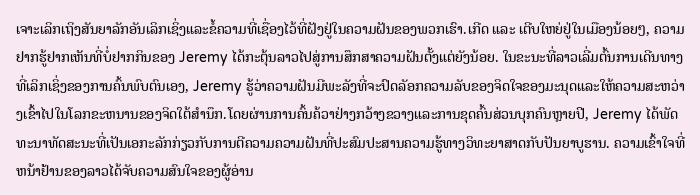ເຈາະເລິກເຖິງສັນຍາລັກອັນເລິກເຊິ່ງແລະຂໍ້ຄວາມທີ່ເຊື່ອງໄວ້ທີ່ຝັງຢູ່ໃນຄວາມຝັນຂອງພວກເຮົາ.ເກີດ ແລະ ເຕີບໃຫຍ່ຢູ່ໃນເມືອງນ້ອຍໆ, ຄວາມຢາກຮູ້ຢາກເຫັນທີ່ບໍ່ຢາກກິນຂອງ Jeremy ໄດ້ກະຕຸ້ນລາວໄປສູ່ການສຶກສາຄວາມຝັນຕັ້ງແຕ່ຍັງນ້ອຍ. ໃນຂະນະທີ່ລາວເລີ່ມຕົ້ນການເດີນທາງທີ່ເລິກເຊິ່ງຂອງການຄົ້ນພົບຕົນເອງ, Jeremy ຮູ້ວ່າຄວາມຝັນມີພະລັງທີ່ຈະປົດລັອກຄວາມລັບຂອງຈິດໃຈຂອງມະນຸດແລະໃຫ້ຄວາມສະຫວ່າງເຂົ້າໄປໃນໂລກຂະຫນານຂອງຈິດໃຕ້ສໍານຶກ.ໂດຍຜ່ານການຄົ້ນຄ້ວາຢ່າງກວ້າງຂວາງແລະການຂຸດຄົ້ນສ່ວນບຸກຄົນຫຼາຍປີ, Jeremy ໄດ້ພັດທະນາທັດສະນະທີ່ເປັນເອກະລັກກ່ຽວກັບການຕີຄວາມຄວາມຝັນທີ່ປະສົມປະສານຄວາມຮູ້ທາງວິທະຍາສາດກັບປັນຍາບູຮານ. ຄວາມເຂົ້າໃຈທີ່ຫນ້າຢ້ານຂອງລາວໄດ້ຈັບຄວາມສົນໃຈຂອງຜູ້ອ່ານ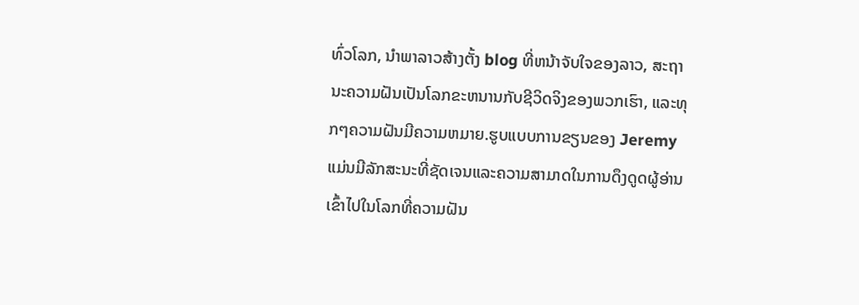ທົ່ວໂລກ, ນໍາພາລາວສ້າງຕັ້ງ blog ທີ່ຫນ້າຈັບໃຈຂອງລາວ, ສະຖານະຄວາມຝັນເປັນໂລກຂະຫນານກັບຊີວິດຈິງຂອງພວກເຮົາ, ແລະທຸກໆຄວາມຝັນມີຄວາມຫມາຍ.ຮູບແບບການຂຽນຂອງ Jeremy ແມ່ນມີລັກສະນະທີ່ຊັດເຈນແລະຄວາມສາມາດໃນການດຶງດູດຜູ້ອ່ານເຂົ້າໄປໃນໂລກທີ່ຄວາມຝັນ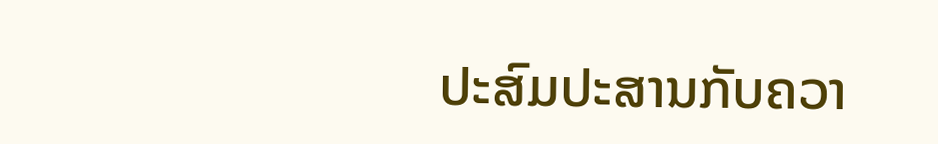ປະສົມປະສານກັບຄວາ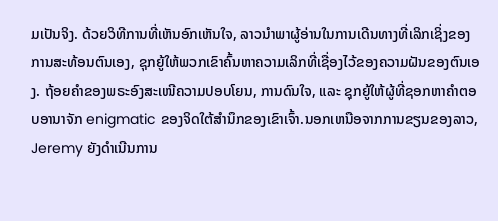ມເປັນຈິງ. ດ້ວຍວິທີການທີ່ເຫັນອົກເຫັນໃຈ, ລາວນໍາພາຜູ້ອ່ານໃນການເດີນທາງທີ່ເລິກເຊິ່ງຂອງການສະທ້ອນຕົນເອງ, ຊຸກຍູ້ໃຫ້ພວກເຂົາຄົ້ນຫາຄວາມເລິກທີ່ເຊື່ອງໄວ້ຂອງຄວາມຝັນຂອງຕົນເອງ. ຖ້ອຍຄຳຂອງພຣະອົງສະເໜີຄວາມປອບໂຍນ, ການດົນໃຈ, ແລະ ຊຸກຍູ້ໃຫ້ຜູ້ທີ່ຊອກຫາຄຳຕອບອານາຈັກ enigmatic ຂອງຈິດໃຕ້ສໍານຶກຂອງເຂົາເຈົ້າ.ນອກເຫນືອຈາກການຂຽນຂອງລາວ, Jeremy ຍັງດໍາເນີນການ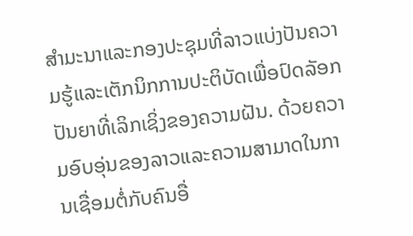ສໍາມະນາແລະກອງປະຊຸມທີ່ລາວແບ່ງປັນຄວາມຮູ້ແລະເຕັກນິກການປະຕິບັດເພື່ອປົດລັອກປັນຍາທີ່ເລິກເຊິ່ງຂອງຄວາມຝັນ. ດ້ວຍຄວາມອົບອຸ່ນຂອງລາວແລະຄວາມສາມາດໃນການເຊື່ອມຕໍ່ກັບຄົນອື່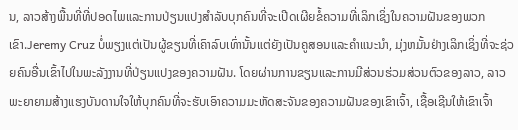ນ, ລາວສ້າງພື້ນທີ່ທີ່ປອດໄພແລະການປ່ຽນແປງສໍາລັບບຸກຄົນທີ່ຈະເປີດເຜີຍຂໍ້ຄວາມທີ່ເລິກເຊິ່ງໃນຄວາມຝັນຂອງພວກເຂົາ.Jeremy Cruz ບໍ່ພຽງແຕ່ເປັນຜູ້ຂຽນທີ່ເຄົາລົບເທົ່ານັ້ນແຕ່ຍັງເປັນຄູສອນແລະຄໍາແນະນໍາ, ມຸ່ງຫມັ້ນຢ່າງເລິກເຊິ່ງທີ່ຈະຊ່ວຍຄົນອື່ນເຂົ້າໄປໃນພະລັງງານທີ່ປ່ຽນແປງຂອງຄວາມຝັນ. ໂດຍຜ່ານການຂຽນແລະການມີສ່ວນຮ່ວມສ່ວນຕົວຂອງລາວ, ລາວພະຍາຍາມສ້າງແຮງບັນດານໃຈໃຫ້ບຸກຄົນທີ່ຈະຮັບເອົາຄວາມມະຫັດສະຈັນຂອງຄວາມຝັນຂອງເຂົາເຈົ້າ, ເຊື້ອເຊີນໃຫ້ເຂົາເຈົ້າ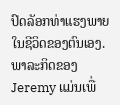ປົດລັອກທ່າແຮງພາຍໃນຊີວິດຂອງຕົນເອງ. ພາລະກິດຂອງ Jeremy ແມ່ນເພື່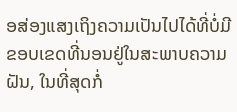ອສ່ອງແສງເຖິງຄວາມເປັນໄປໄດ້ທີ່ບໍ່ມີຂອບເຂດທີ່ນອນຢູ່ໃນສະພາບຄວາມຝັນ, ໃນທີ່ສຸດກໍ່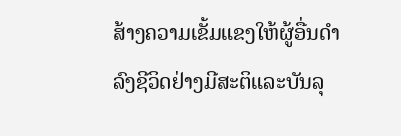ສ້າງຄວາມເຂັ້ມແຂງໃຫ້ຜູ້ອື່ນດໍາລົງຊີວິດຢ່າງມີສະຕິແລະບັນລຸ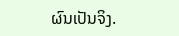ຜົນເປັນຈິງ.